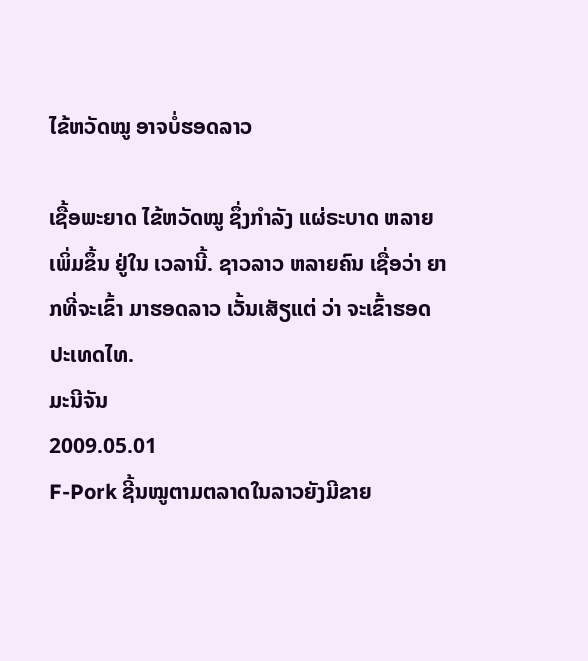ໄຂ້ຫວັດໝູ ອາຈບໍ່ຮອດລາວ

ເຊື້ອພະຍາດ ໄຂ້ຫວັດໝູ ຊຶ່ງກໍາລັງ ແຜ່ຣະບາດ ຫລາຍເພິ່ມຂຶ້ນ ຢູ່ໃນ ເວລານີ້. ຊາວລາວ ຫລາຍຄົນ ເຊື່ອວ່າ ຍາກທີ່ຈະເຂົ້າ ມາຮອດລາວ ເວັ້ນເສັຽແຕ່ ວ່າ ຈະເຂົ້າຮອດ ປະເທດໄທ.
ມະນີຈັນ
2009.05.01
F-Pork ຊີ້ນໝູຕາມຕລາດໃນລາວຍັງມີຂາຍ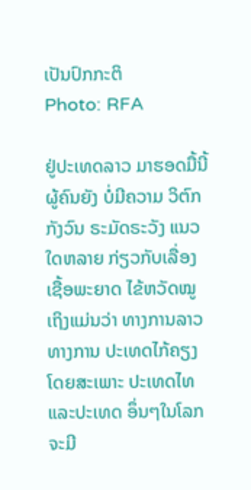ເປັນປົກກະຕິ
Photo: RFA

ຢູ່ປະເທດລາວ ມາຮອດມື້ນີ້ ຜູ້ຄົນຍັງ ບໍ່ມີຄວາມ ວິຕົກກັງວົນ ຣະມັດຣະວັງ ແນວໃດຫລາຍ ກ່ຽວກັບເລື່ອງ ເຊື້ອພະຍາດ ໄຂ້ຫວັດໝູ ເຖິງແມ່ນວ່າ ທາງການລາວ ທາງການ ປະເທດໄກ້ຄຽງ ໂດຍສະເພາະ ປະເທດໄທ ແລະປະເທດ ອຶ່ນໆໃນໂລກ ຈະມີ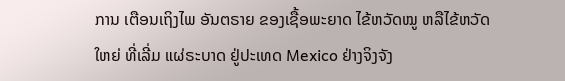ການ ເຕືອນເຖິງໄພ ອັນຕຣາຍ ຂອງເຊື້ອພະຍາດ ໄຂ້ຫວັດໝູ ຫລືໄຂ້ຫວັດໃຫຍ່ ທີ່ເລີ່ມ ແຜ່ຣະບາດ ຢູ່ປະເທດ Mexico ຢ່າງຈິງຈັງ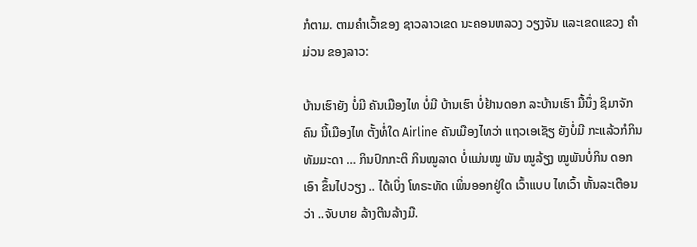ກໍຕາມ. ຕາມຄໍາເວົ້າຂອງ ຊາວລາວເຂດ ນະຄອນຫລວງ ວຽງຈັນ ແລະເຂດແຂວງ ຄໍາມ່ວນ ຂອງລາວ:

ບ້ານເຮົາຍັງ ບໍ່ມີ ຄັນເມືອງໄທ ບໍ່ມີ ບ້ານເຮົາ ບໍ່ຢ້ານດອກ ລະບ້ານເຮົາ ມື້ນຶ່ງ ຊິມາຈັກຄົນ ນີ້ເມືອງໄທ ຕັ້ງທໍ່ໃດ Airline ຄັນເມືອງໄທວ່າ ແຖວເອເຊັຽ ຍັງບໍ່ມີ ກະແລ້ວກໍກິນ ທັມມະດາ … ກິນປົກກະຕິ ກິນໝູລາດ ບໍ່ແມ່ນໝູ ພັນ ໝູລ້ຽງ ໝູພັນບໍ່ກິນ ດອກເອົາ ຂຶ້ນໄປວຽງ .. ໄດ້ເບິ່ງ ໂທຣະທັດ ເພິ່ນອອກຢູ່ໃດ ເວົ້າແບບ ໄທເວົ້າ ຫັ້ນລະເຕືອນວ່າ ..ຈັບບາຍ ລ້າງຕີນລ້າງມື.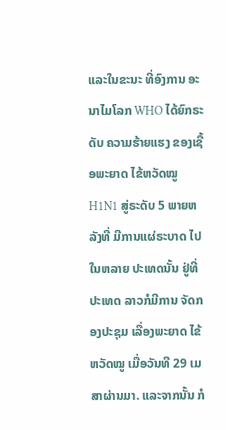ແລະໃນຂະນະ ທີ່ອົງການ ອະນາໄມໂລກ WHO ໄດ້ຍົກຣະດັບ ຄວາມຮ້າຍແຮງ ຂອງເຊື້ອພະຍາດ ໄຂ້ຫວັດໝູ H1N1 ສູ່ຣະດັບ 5 ພາຍຫລັງທີ່ ມີການແຜ່ຣະບາດ ໄປໃນຫລາຍ ປະເທດນັ້ນ ຢູ່ທີ່ປະເທດ ລາວກໍມີການ ຈັດກອງປະຊຸມ ເລື່ອງພະຍາດ ໄຂ້ຫວັດໝູ ເມື່ອວັນທີ 29 ເມສາຜ່ານມາ. ແລະຈາກນັ້ນ ກໍ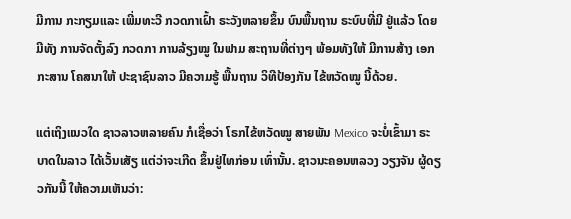ມີການ ກະກຽມແລະ ເພີ່ມທະວີ ກວດກາເຝົ້າ ຣະວັງຫລາຍຂຶ້ນ ບົນພື້ນຖານ ຣະບົບທີ່ມີ ຢູ່ແລ້ວ ໂດຍມີທັງ ການຈັດຕັ້ງລົງ ກວດກາ ການລ້ຽງໝູ ໃນຟາມ ສະຖານທີ່ຕ່າງໆ ພ້ອມທັງໃຫ້ ມີການສ້າງ ເອກກະສານ ໂຄສນາໃຫ້ ປະຊາຊົນລາວ ມີຄວາມຮູ້ ພື້ນຖານ ວິທີປ້ອງກັນ ໄຂ້ຫວັດໝູ ນີ້ດ້ວຍ.

ແຕ່ເຖິງແນວໃດ ຊາວລາວຫລາຍຄົນ ກໍເຊື່ອວ່າ ໂຣກໄຂ້ຫວັດໝູ ສາຍພັນ Mexico ຈະບໍ່ເຂົ້າມາ ຣະບາດໃນລາວ ໄດ້ເວັ້ນເສັຽ ແຕ່ວ່າຈະເກີດ ຂຶ້ນຢູ່ໄທກ່ອນ ເທົ່ານັ້ນ. ຊາວນະຄອນຫລວງ ວຽງຈັນ ຜູ້ດຽວກັນນີ້ ໃຫ້ຄວາມເຫັນວ່າ: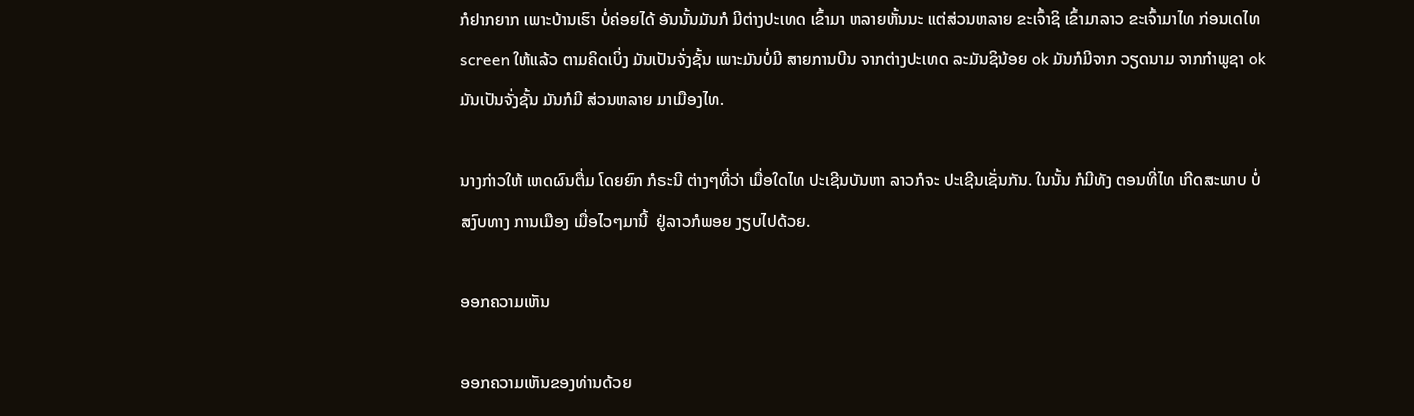ກໍຢາກຍາກ ເພາະບ້ານເຮົາ ບໍ່ຄ່ອຍໄດ້ ອັນນັ້ນມັນກໍ ມີຕ່າງປະເທດ ເຂົ້າມາ ຫລາຍຫັ້ນນະ ແຕ່ສ່ວນຫລາຍ ຂະເຈົ້າຊິ ເຂົ້າມາລາວ ຂະເຈົ້າມາໄທ ກ່ອນເດໄທ screen ໃຫ້ແລ້ວ ຕາມຄິດເບິ່ງ ມັນເປັນຈັ່ງຊັ້ນ ເພາະມັນບໍ່ມີ ສາຍການບີນ ຈາກຕ່າງປະເທດ ລະມັນຊິນ້ອຍ ok ມັນກໍມີຈາກ ວຽດນາມ ຈາກກໍາພູຊາ ok ມັນເປັນຈັ່ງຊັ້ນ ມັນກໍມີ ສ່ວນຫລາຍ ມາເມືອງໄທ.

ນາງກ່າວໃຫ້ ເຫດຜົນຕື່ມ ໂດຍຍົກ ກໍຣະນີ ຕ່າງໆທີ່ວ່າ ເມື່ອໃດໄທ ປະເຊີນບັນຫາ ລາວກໍຈະ ປະເຊີນເຊັ່ນກັນ. ໃນນັ້ນ ກໍມີທັງ ຕອນທີ່ໄທ ເກີດສະພາບ ບໍ່ສງົບທາງ ການເມືອງ ເມື່ອໄວໆມານີ້  ຢູ່ລາວກໍພອຍ ງຽບໄປດ້ວຍ.

ອອກຄວາມເຫັນ

ອອກຄວາມເຫັນຂອງທ່ານດ້ວຍ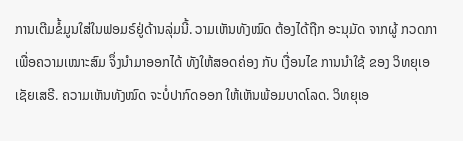ການເຕີມຂໍ້ມູນໃສ່ໃນຟອມຣ໌ຢູ່ດ້ານລຸ່ມນີ້. ວາມເຫັນທັງໝົດ ຕ້ອງໄດ້ຖືກ ອະນຸມັດ ຈາກຜູ້ ກວດກາ ເພື່ອຄວາມເໝາະສົມ ຈຶ່ງນໍາມາອອກໄດ້ ທັງໃຫ້ສອດຄ່ອງ ກັບ ເງື່ອນໄຂ ການນຳໃຊ້ ຂອງ ວິທຍຸເອເຊັຍເສຣີ. ຄວາມເຫັນທັງໝົດ ຈະບໍ່ປາກົດອອກ ໃຫ້ເຫັນພ້ອມບາດໂລດ. ວິທຍຸເອ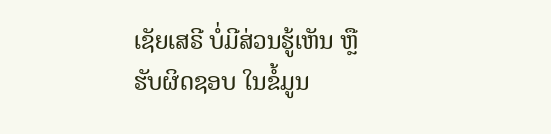ເຊັຍເສຣີ ບໍ່ມີສ່ວນຮູ້ເຫັນ ຫຼືຮັບຜິດຊອບ ໃນຂໍ້ມູນ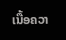ເນື້ອຄວາ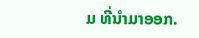ມ ທີ່ນໍາມາອອກ.